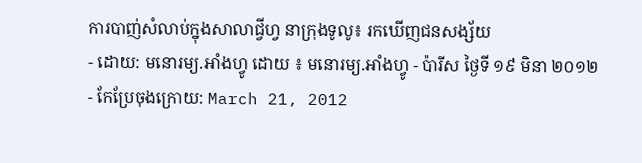ការបាញ់សំលាប់ក្នុងសាលាជ្វីហ្វ នាក្រុងទូលូ៖ រកឃើញជនសង្ស័យ
- ដោយ: មនោរម្យ.អាំងហ្វូ ដោយ ៖ មនោរម្យ.អាំងហ្វូ - ប៉ារីស ថ្ងៃទី ១៩ មិនា ២០១២
- កែប្រែចុងក្រោយ: March 21, 2012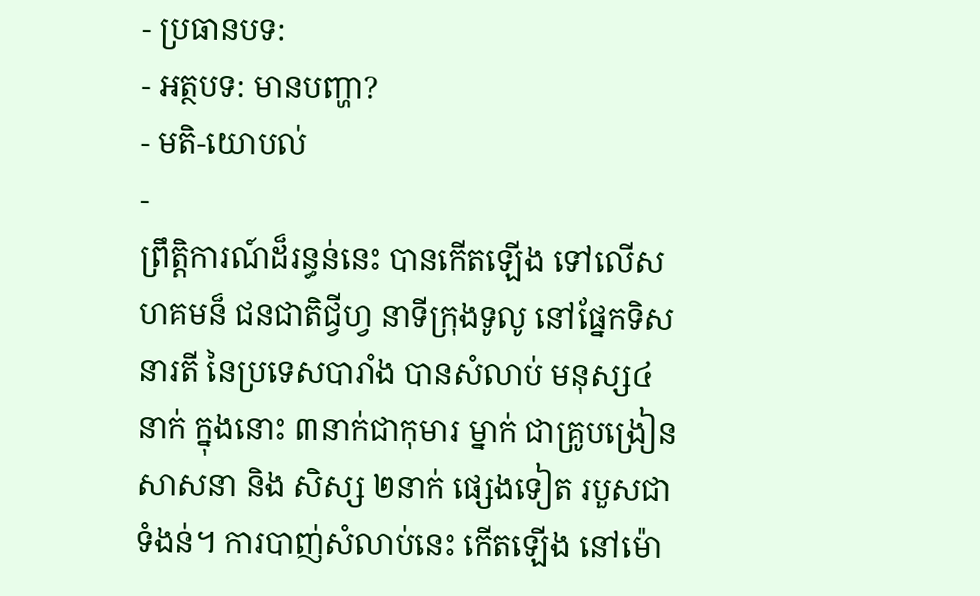- ប្រធានបទ:
- អត្ថបទ: មានបញ្ហា?
- មតិ-យោបល់
-
ព្រឹត្តិការណ៍ដ៏រន្ធន់នេះ បានកើតឡើង ទៅលើសហគមន៏ ជនជាតិជ្វីហ្វ នាទីក្រុងទូលូ នៅផ្នែកទិសនារតី នៃប្រទេសបារាំង បានសំលាប់ មនុស្ស៤នាក់ ក្នុងនោះ ៣នាក់ជាកុមារ ម្នាក់ ជាគ្រូបង្រៀនសាសនា និង សិស្ស ២នាក់ ផ្សេងទៀត របួសជាទំងន់។ ការបាញ់សំលាប់នេះ កើតឡើង នៅម៉ោ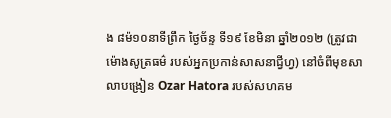ង ៨ម៉១០នាទីព្រឹក ថ្ងៃច័ន្ទ ទី១៩ ខែមិនា ឆ្នាំ២០១២ (ត្រូវជាម៉ោងសូត្រធម៌ របស់អ្នកប្រកាន់សាសនាជ្វីហ្វ) នៅចំពីមុខសាលាបង្រៀន Ozar Hatora របស់សហគម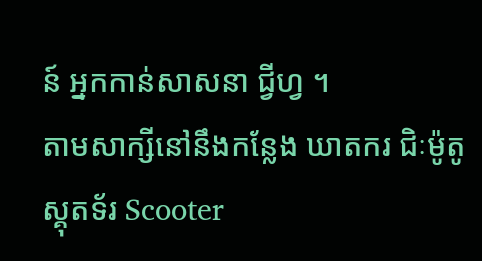ន៍ អ្នកកាន់សាសនា ជ្វីហ្វ ។
តាមសាក្សីនៅនឹងកន្លែង ឃាតករ ជិៈម៉ូតូ ស្គុតទ័រ Scooter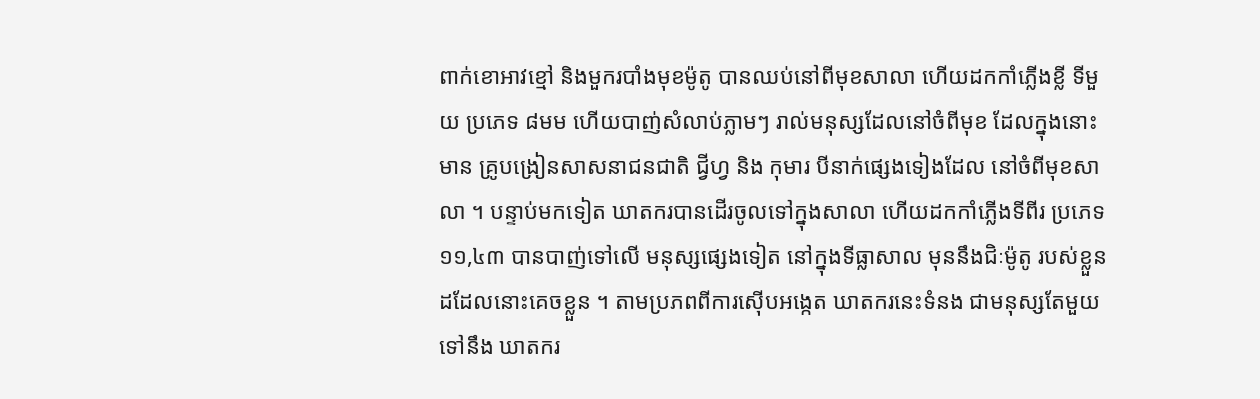ពាក់ខោអាវខ្មៅ និងមួករបាំងមុខម៉ូតូ បានឈប់នៅពីមុខសាលា ហើយដកកាំភ្លើងខ្លី ទីមួយ ប្រភេទ ៨មម ហើយបាញ់សំលាប់ភ្លាមៗ រាល់មនុស្សដែលនៅចំពីមុខ ដែលក្នុងនោះមាន គ្រូបង្រៀនសាសនាជនជាតិ ជ្វីហ្វ និង កុមារ បីនាក់ផ្សេងទៀងដែល នៅចំពីមុខសាលា ។ បន្ទាប់មកទៀត ឃាតករបានដើរចូលទៅក្នុងសាលា ហើយដកកាំភ្លើងទីពីរ ប្រភេទ ១១,៤៣ បានបាញ់ទៅលើ មនុស្សផ្សេងទៀត នៅក្នុងទីធ្លាសាល មុននឹងជិៈម៉ូតូ របស់ខ្លួនដដែលនោះគេចខ្លួន ។ តាមប្រភពពីការស៊ើបអង្កេត ឃាតករនេះទំនង ជាមនុស្សតែមួយទៅនឹង ឃាតករ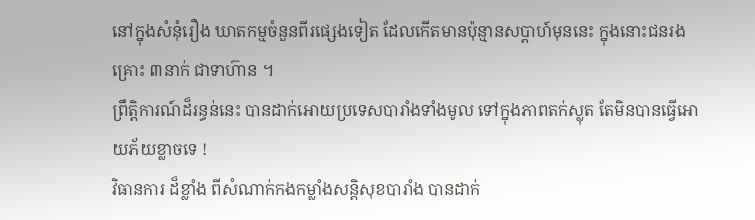នៅក្នុងសំនុំរឿង ឃាតកម្មចំនួនពីរផ្សេងទៀត ដែលកើតមានប៉ុន្មានសប្តាហ៍មុននេះ ក្នុងនោះជនរងគ្រោះ ៣នាក់ ជាទាហ៊ាន ។
ព្រឹត្តិការណ៍ដ៏រន្ធន់នេះ បានដាក់អោយប្រទេសបារាំងទាំងមូល ទៅក្នុងភាពតក់ស្លុត តែមិនបានធ្វើអោយភ័យខ្លាចទេ !
វិធានការ ដ៏ខ្លាំង ពីសំណាក់កងកម្លាំងសន្តិសុខបារាំង បានដាក់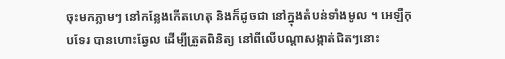ចុះមកភ្លាមៗ នៅកន្លែងកើតហេតុ និងក៏ដូចជា នៅក្នុងតំបន់ទាំងមូល ។ អេឡឺកុបទែរ បានហោះឆ្វែល ដើម្បីត្រួតពិនិត្យ នៅពីលើបណ្ដាសង្កាត់ជិតៗនោះ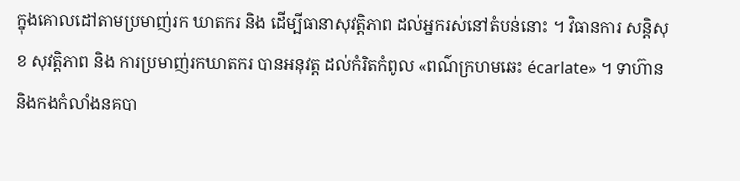ក្នុងគោលដៅតាមប្រមាញ់រក ឃាតករ និង ដើម្បីធានាសុវត្តិភាព ដល់អ្នករស់នៅតំបន់នោះ ។ វិធានការ សន្តិសុខ សុវត្តិភាព និង ការប្រមាញ់រកឃាតករ បានអនុវត្ត ដល់កំរិតកំពូល «ពណ៌ក្រហមឆេះ écarlate» ។ ទាហ៊ាន និងកងកំលាំងនគបា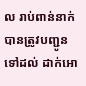ល រាប់ពាន់នាក់ បានត្រូវបញ្ជូនទៅដល់ ដាក់អោ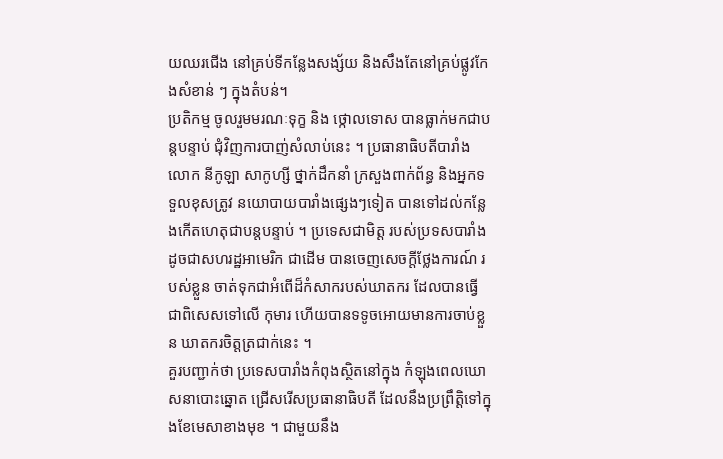យឈរជើង នៅគ្រប់ទីកន្លែងសង្ស័យ និងសឹងតែនៅគ្រប់ផ្លូវកែងសំខាន់ ៗ ក្នុងតំបន់។
ប្រតិកម្ម ចូលរួមមរណៈទុក្ខ និង ថ្កោលទោស បានធ្លាក់មកជាបន្តបន្ទាប់ ជុំវិញការបាញ់សំលាប់នេះ ។ ប្រធានាធិបតីបារាំង លោក នីកូឡា សាកូហ្សី ថ្នាក់ដឹកនាំ ក្រសួងពាក់ព័ន្ធ និងអ្នកទទួលខុសត្រូវ នយោបាយបារាំងផ្សេងៗទៀត បានទៅដល់កន្លែងកើតហេតុជាបន្តបន្ទាប់ ។ ប្រទេសជាមិត្ត របស់ប្រទសបារាំង ដូចជាសហរដ្ឋអាមេរិក ជាដើម បានចេញសេចក្ដីថ្លែងការណ៍ របស់ខ្លួន ចាត់ទុកជាអំពើដ៏កំសាករបស់ឃាតករ ដែលបានធ្វើ ជាពិសេសទៅលើ កុមារ ហើយបានទទូចអោយមានការចាប់ខ្លួន ឃាតករចិត្តត្រជាក់នេះ ។
គួរបញ្ជាក់ថា ប្រទេសបារាំងកំពុងស្ថិតនៅក្នុង កំឡុងពេលឃោសនាបោះឆ្នោត ជ្រើសរើសប្រធានាធិបតី ដែលនឹងប្រព្រឹត្តិទៅក្នុងខែមេសាខាងមុខ ។ ជាមួយនឹង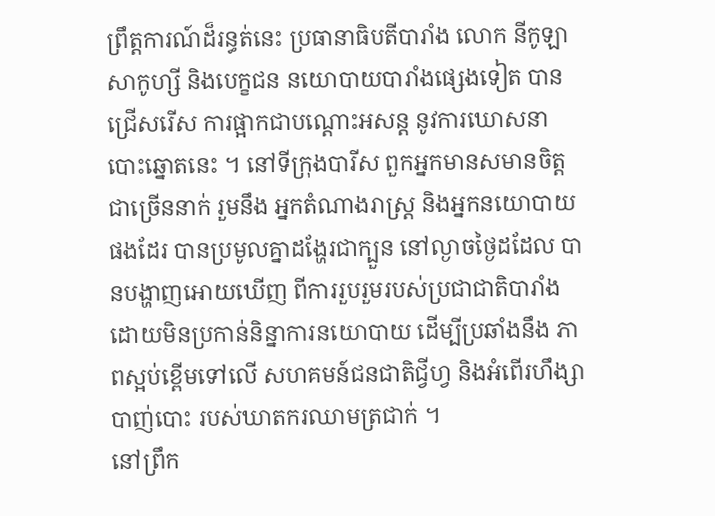ព្រឹត្តការណ៍ដ៏រន្ធត់នេះ ប្រធានាធិបតីបារាំង លោក នីកូឡា សាកូហ្សី និងបេក្ខជន នយោបាយបារាំងផ្សេងទៀត បានជ្រើសរើស ការផ្អាកជាបណ្ដោះអសន្ត នូវការឃោសនាបោះឆ្នោតនេះ ។ នៅទីក្រុងបារីស ពួកអ្នកមានសមានចិត្ត ជាច្រើននាក់ រួមនឹង អ្នកតំណាងរាស្រ្ត និងអ្នកនយោបាយផងដែរ បានប្រមូលគ្នាដង្ហែរជាក្បួន នៅល្ងាចថ្ងៃដដែល បានបង្ហាញអោយឃើញ ពីការរួបរួមរបស់ប្រជាជាតិបារាំង ដោយមិនប្រកាន់និន្នាការនយោបាយ ដើម្បីប្រឆាំងនឹង ភាពស្អប់ខ្ពើមទៅលើ សហគមន៍ជនជាតិជ្វីហ្វ និងអំពើរហឹង្សាបាញ់បោះ របស់ឃាតករឈាមត្រជាក់ ។
នៅព្រឹក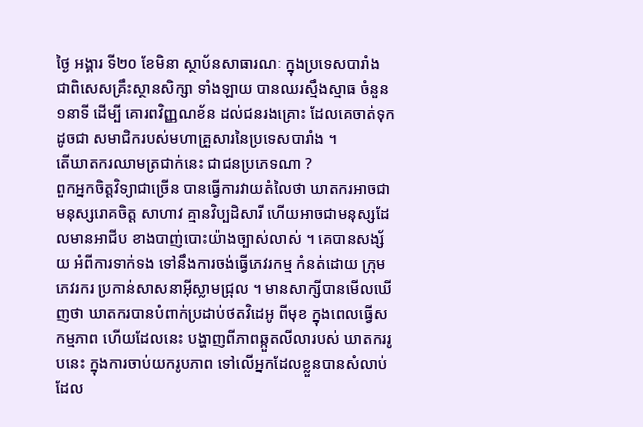ថ្ងៃ អង្គារ ទី២០ ខែមិនា ស្ថាប័នសាធារណៈ ក្នុងប្រទេសបារាំង ជាពិសេសគ្រឹះស្ថានសិក្សា ទាំងឡាយ បានឈរស្មឹងស្មាធ ចំនួន ១នាទី ដើម្បី គោរពវិញ្ញណខ័ន ដល់ជនរងគ្រោះ ដែលគេចាត់ទុកដូចជា សមាជិករបស់មហាគ្រួសារនៃប្រទេសបារាំង ។
តើឃាតករឈាមត្រជាក់នេះ ជាជនប្រភេទណា ?
ពួកអ្នកចិត្តវិទ្យាជាច្រើន បានធ្វើការវាយតំលៃថា ឃាតករអាចជាមនុស្សរោគចិត្ត សាហាវ គ្មានវិប្បដិសារី ហើយអាចជាមនុស្សដែលមានអាជីប ខាងបាញ់បោះយ៉ាងច្បាស់លាស់ ។ គេបានសង្ស័យ អំពីការទាក់ទង ទៅនឹងការចង់ធ្វើភេវរកម្ម កំនត់ដោយ ក្រុមភេវរករ ប្រកាន់សាសនាអ៊ីស្លាមជ្រុល ។ មានសាក្សីបានមើលឃើញថា ឃាតករបានបំពាក់ប្រដាប់ថតវិដេអូ ពីមុខ ក្នុងពេលធ្វើសកម្មភាព ហើយដែលនេះ បង្ហាញពីភាពឆ្កួតលីលារបស់ ឃាតកររូបនេះ ក្នុងការចាប់យករូបភាព ទៅលើអ្នកដែលខ្លួនបានសំលាប់ ដែល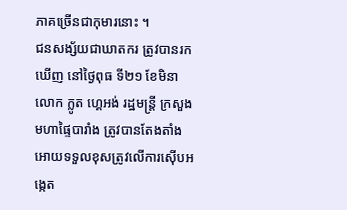ភាគច្រើនជាកុមារនោះ ។
ជនសង្ស័យជាឃាតករ ត្រូវបានរកឃើញ នៅថ្ងៃពុធ ទី២១ ខែមិនា
លោក ក្លូត ហ្គេអង់ រដ្ឋមន្រ្តី ក្រសួងមហាផ្ទៃបារាំង ត្រូវបានតែងតាំង អោយទទួលខុសត្រូវលើការស៊ើបអង្កេត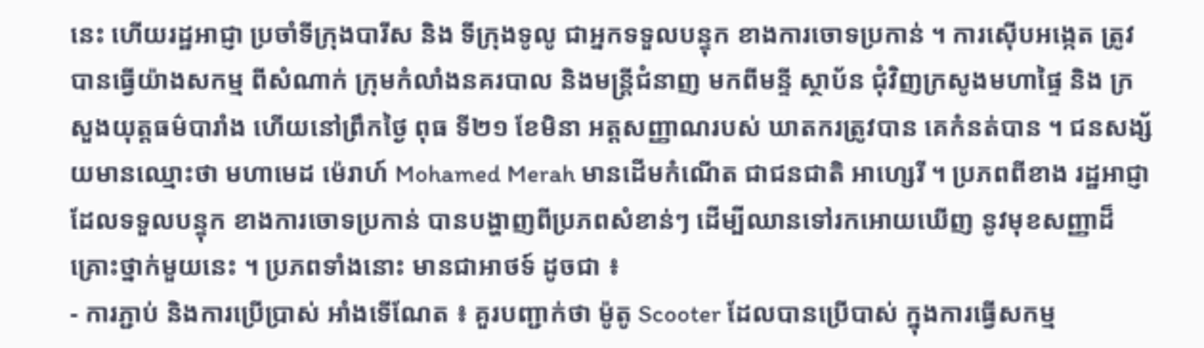នេះ ហើយរដ្ឋអាជ្ញា ប្រចាំទីក្រុងបារីស និង ទីក្រុងទូលូ ជាអ្នកទទួលបន្ទុក ខាងការចោទប្រកាន់ ។ ការស៊ើបអង្កេត ត្រូវបានធ្វើយ៉ាងសកម្ម ពីសំណាក់ ក្រុមកំលាំងនគរបាល និងមន្ត្រីជំនាញ មកពីមន្ទី ស្ថាប័ន ជុំវិញក្រសូងមហាផ្ទៃ និង ក្រសួងយុត្តធម៌បារាំង ហើយនៅព្រឹកថ្ងៃ ពុធ ទី២១ ខែមិនា អត្តសញ្ញាណរបស់ ឃាតករត្រូវបាន គេកំនត់បាន ។ ជនសង្ស័យមានឈ្មោះថា មហាមេដ ម៉េរាហ៍ Mohamed Merah មានដើមកំណើត ជាជនជាតិ អាហ្សេរី ។ ប្រភពពីខាង រដ្ឋអាជ្ញា ដែលទទួលបន្ទុក ខាងការចោទប្រកាន់ បានបង្ហាញពីប្រភពសំខាន់ៗ ដើម្បីឈានទៅរកអោយឃើញ នូវមុខសញ្ញាដ៏គ្រោះថ្នាក់មួយនេះ ។ ប្រភពទាំងនោះ មានជាអាថទ៍ ដូចជា ៖
- ការភ្ជាប់ និងការប្រើប្រាស់ អាំងទើណែត ៖ គួរបញ្ជាក់ថា ម៉ូតូ Scooter ដែលបានប្រើបាស់ ក្នុងការធ្វើសកម្ម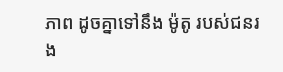ភាព ដូចគ្នាទៅនឹង ម៉ូតូ របស់ជនរង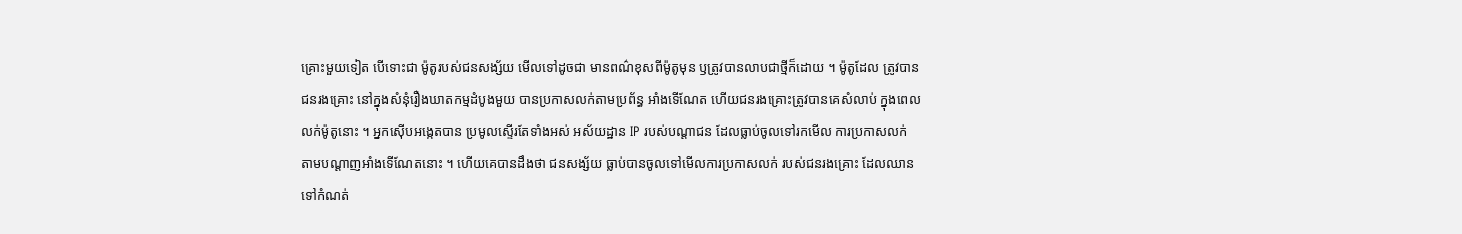គ្រោះមួយទៀត បើទោះជា ម៉ូតូរបស់ជនសង្ស័យ មើលទៅដូចជា មានពណ៌ខុសពីម៉ូតូមុន ឫត្រូវបានលាបជាថ្មីក៏ដោយ ។ ម៉ូតូដែល ត្រូវបានជនរងគ្រោះ នៅក្នុងសំនុំរឿងឃាតកម្មដំបូងមួយ បានប្រកាសលក់តាមប្រព័ន្ធ អាំងទើណែត ហើយជនរងគ្រោះត្រូវបានគេសំលាប់ ក្នុងពេលលក់ម៉ូតូនោះ ។ អ្នកស៊ើបអង្កេតបាន ប្រមូលស្ទើរតែទាំងអស់ អស័យដ្ឋាន IP របស់បណ្ដាជន ដែលធ្លាប់ចូលទៅរកមើល ការប្រកាសលក់ តាមបណ្ដាញអាំងទើណែតនោះ ។ ហើយគេបានដឹងថា ជនសង្ស័យ ធ្លាប់បានចូលទៅមើលការប្រកាសលក់ របស់ជនរងគ្រោះ ដែលឈានទៅកំណត់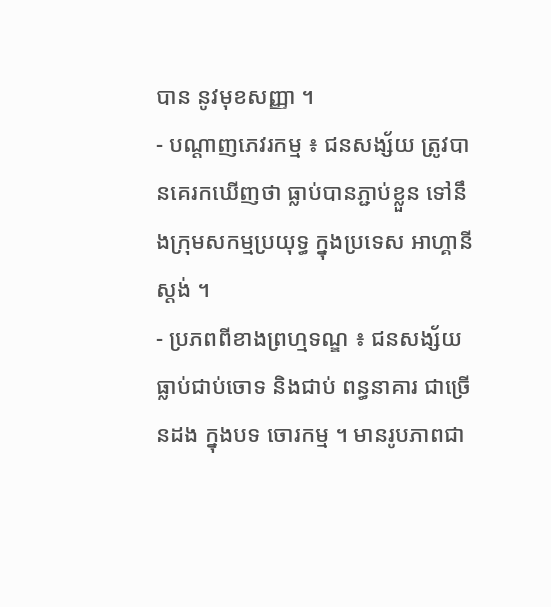បាន នូវមុខសញ្ញា ។
- បណ្ដាញភេវរកម្ម ៖ ជនសង្ស័យ ត្រូវបានគេរកឃើញថា ធ្លាប់បានភ្ជាប់ខ្លួន ទៅនឹងក្រុមសកម្មប្រយុទ្ធ ក្នុងប្រទេស អាហ្គានីស្តង់ ។
- ប្រភពពីខាងព្រហ្មទណ្ឌ ៖ ជនសង្ស័យ ធ្លាប់ជាប់ចោទ និងជាប់ ពន្ធនាគារ ជាច្រើនដង ក្នុងបទ ចោរកម្ម ។ មានរូបភាពជា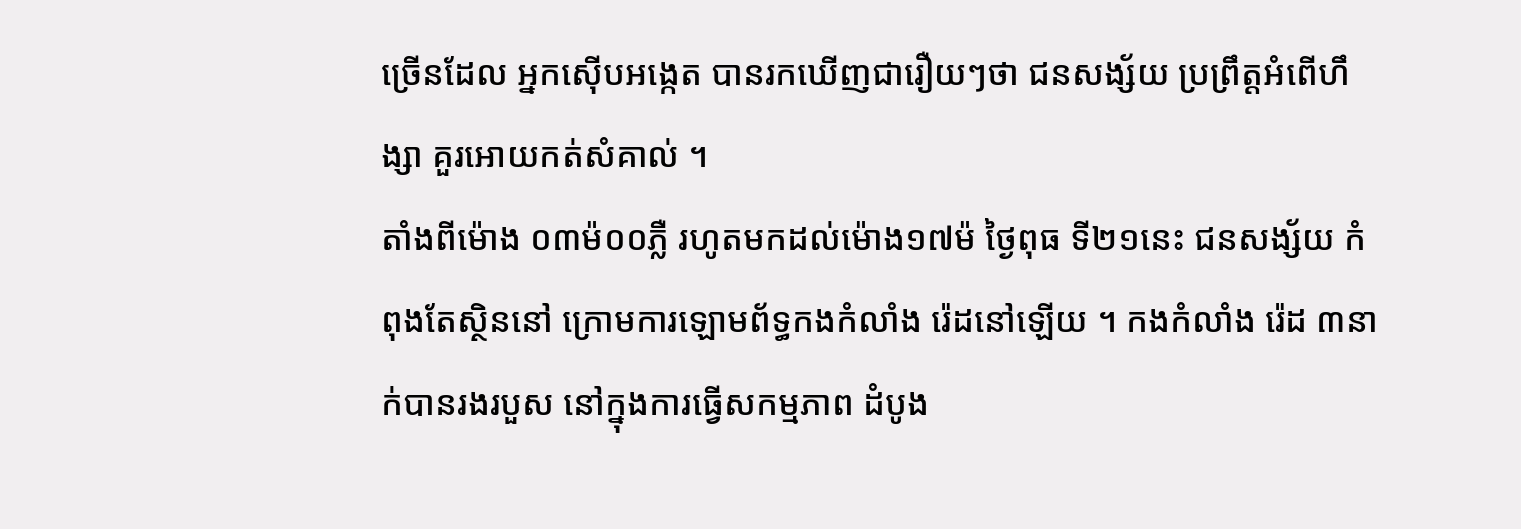ច្រើនដែល អ្នកស៊ើបអង្កេត បានរកឃើញជារឿយៗថា ជនសង្ស័យ ប្រព្រឹត្តអំពើហឹង្សា គួរអោយកត់សំគាល់ ។
តាំងពីម៉ោង ០៣ម៉០០ភ្លឺ រហូតមកដល់ម៉ោង១៧ម៉ ថ្ងៃពុធ ទី២១នេះ ជនសង្ស័យ កំពុងតែស្ថិននៅ ក្រោមការឡោមព័ទ្ធកងកំលាំង រ៉េដនៅឡើយ ។ កងកំលាំង រ៉េដ ៣នាក់បានរងរបួស នៅក្នុងការធ្វើសកម្មភាព ដំបូង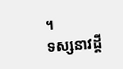។
ទស្សនាវដ្ដី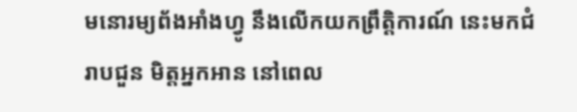មនោរម្យព័ងអាំងហ្វូ នឹងលើកយកព្រឹត្តិការណ៍ នេះមកជំរាបជួន មិត្តអ្នកអាន នៅពេល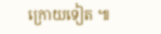ក្រោយទៀត ៕